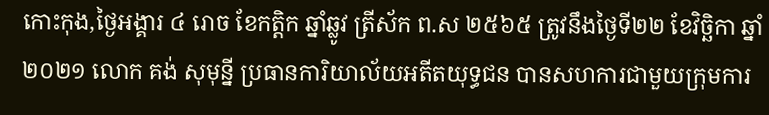កោះកុង,ថ្ងៃអង្គារ ៤ រោច ខែកត្ដិក ឆ្នាំឆ្លូវ ត្រីស័ក ព.ស ២៥៦៥ ត្រូវនឹងថ្ងៃទី២២ ខែវិច្ឆិកា ឆ្នាំ២០២១ លោក គង់ សុមុន្នី ប្រធានការិយាល័យអតីតយុទ្ធជន បានសហការជាមួយក្រុមការ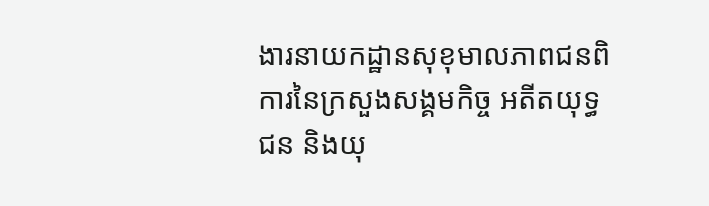ងារនាយកដ្ឋានសុខុមាលភាពជនពិការនៃក្រសួងសង្គមកិច្ច អតីតយុទ្ធជន និងយុ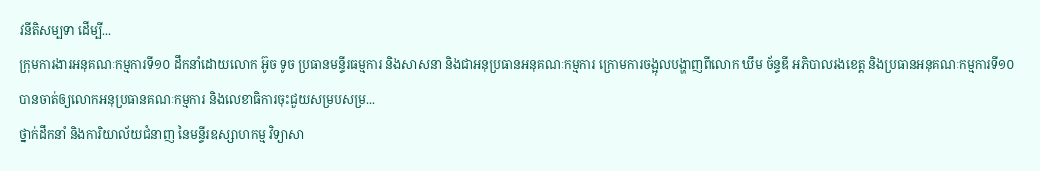វនីតិសម្បទា ដើម្បី...
ក្រុមការងារអនុគណៈកម្មការទី១០ ដឹកនាំដោយលោក អ៊ូច ទូច ប្រធានមន្ទីរធម្មការ និងសាសនា និងជាអនុប្រធានអនុគណៈកម្មការ ក្រោមការចង្អុលបង្ហាញពីលោក ឃឹម ច័ន្ទឌី អភិបាលរងខេត្ត និងប្រធានអនុគណៈកម្មការទី១០ បានចាត់ឲ្យលោកអនុប្រធានគណៈកម្មការ និងលេខាធិការចុះជួយសម្របសម្រ...
ថ្នាក់ដឹកនាំ និងការិយាល័យជំនាញ នៃមន្ទីរឧស្សាហកម្ម វិទ្យាសា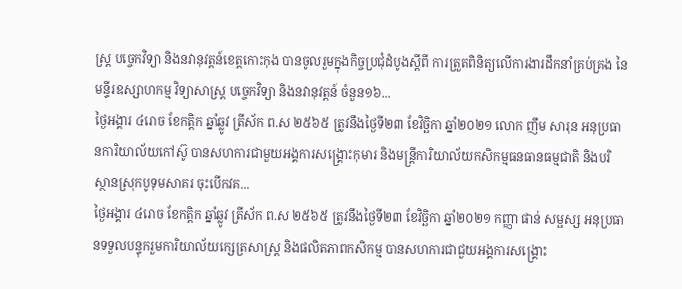ស្រ្ត បច្ចេកវិទ្យា និងនវានុវត្តន៍ខេត្តកោះកុង បានចូលរួមក្នុងកិច្ចប្រជុំដំបូងស្តីពី ការត្រួតពិនិត្យលើការងារដឹកនាំគ្រប់គ្រង នៃមន្ទីរឧស្សាហកម្ម វិទ្យាសាស្ត្រ បច្ចេកវិទ្យា និងនវានុវត្តន៍ ចំនួន១៦...
ថ្ងៃអង្គារ ៤រោច ខែកត្តិក ឆ្នាំឆ្លូវ ត្រីស័ក ព.ស ២៥៦៥ ត្រូវនឹងថ្ងៃទី២៣ ខែវិច្ឆិកា ឆ្នាំ២០២១ លោក ញឹម សារុន អនុប្រធានការិយាល័យកៅស៊ូ បានសហការជាមួយអង្គការសង្គ្រោះកុមារ និងមន្រ្តីការិយាល័យកសិកម្មធនធានធម្មជាតិ និងបរិស្ថានស្រុកបូទុមសាគរ ចុះបើកវគ...
ថ្ងៃអង្គារ ៤រោច ខែកត្តិក ឆ្នាំឆ្លូវ ត្រីស័ក ព.ស ២៥៦៥ ត្រូវនឹងថ្ងៃទី២៣ ខែវិច្ឆិកា ឆ្នាំ២០២១ កញ្ញា ផាន់ សម្ផស្ស អនុប្រធានទទួលបន្ទុករួមការិយាល័យក្សេត្រសាស្រ្ត និងផលិតភាពកសិកម្ម បានសហការជាជួយអង្គការសង្គ្រោះ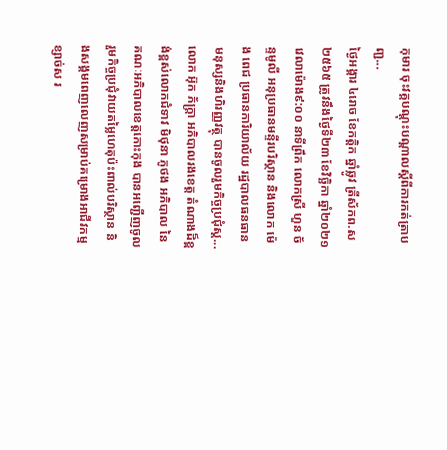កុមារ ចុះវគ្គបណ្តុះបណ្តាលស្តីពីការកត់ត្រាបញ្ជ...
ថ្ងៃអង្គារ ៤រោច ខែកត្តិក ឆ្នាំឆ្លូវ ត្រីស័កព.ស ២៥៦៥ ត្រូវនឹងថ្ងៃទី២៣ ខែវិច្ឆិកា ឆ្នាំ២០២១ វេលាម៉ោង៩:០០ នាទីព្រឹក លោកស្រី ហួន ច័ន្ទមូលី អនុប្រធានមន្ទីរបរិស្ថាន និងលោក ម៉េង ពេជ ប្រធានការិយាល័យ រដ្ឋបាលធនធានមនុស្សនិងហិរញ្ញវត្ថុ បានចូលរួមកិច្ចប្រជុំស្ដ...
លោក អ៊ុក ភ័ក្ត្រា អភិបាលរងខេត្ត តំណាងដ៏ខ្ពង់ខ្ពស់លោកជំទាវ មិថុនា ភូថង អភិបាល នៃគណៈអភិបាលខេត្តកោះកុង បានអញ្ជើញចូលរួមកិច្ចប្រជុំវាយតម្លៃហេតុប៉ះពាល់បរិស្ថាន និងសង្គមពេញលេញសម្រាប់គម្រោងអាជីវកម្មខ្សាច់ស រ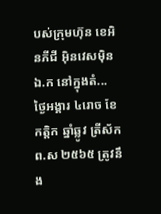បស់ក្រុមហ៊ុន ខេអិនភីជី អ៊ិនវេសម៉ិន ឯ.ក នៅក្នុងតំ...
ថ្ងៃអង្គារ ៤រោច ខែកត្តិក ឆ្នាំឆ្លូវ ត្រីស័ក ព.ស ២៥៦៥ ត្រូវនឹង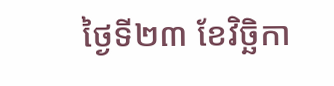ថ្ងៃទី២៣ ខែវិច្ឆិកា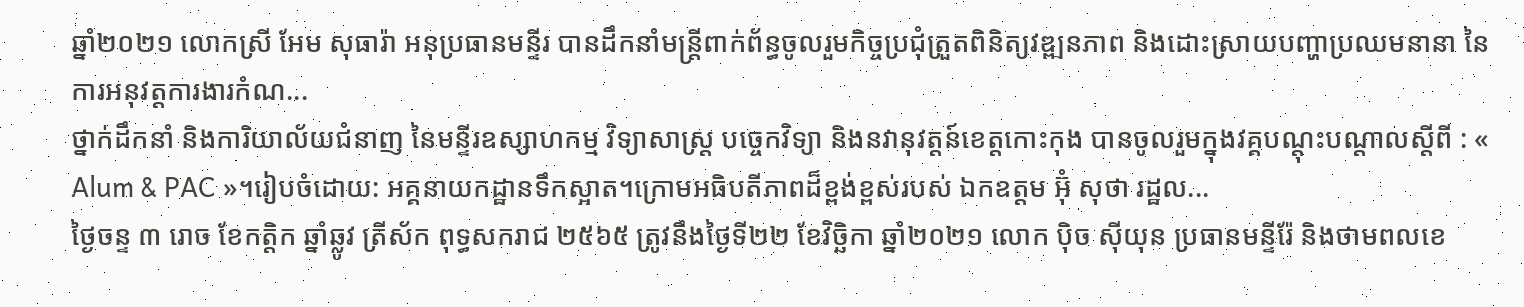ឆ្នាំ២០២១ លោកស្រី អែម សុធារ៉ា អនុប្រធានមន្ទីរ បានដឹកនាំមន្ត្រីពាក់ព័ន្ធចូលរួមកិច្ចប្រជុំត្រួតពិនិត្យវឌ្ឍនភាព និងដោះស្រាយបញ្ហាប្រឈមនានា នៃការអនុវត្តការងារកំណ...
ថ្នាក់ដឹកនាំ និងការិយាល័យជំនាញ នៃមន្ទីរឧស្សាហកម្ម វិទ្យាសាស្រ្ត បច្ចេកវិទ្យា និងនវានុវត្តន៍ខេត្តកោះកុង បានចូលរួមក្នុងវគ្គបណ្តុះបណ្តាលស្តីពី : « Alum & PAC »។រៀបចំដោយ: អគ្គនាយកដ្ឋានទឹកស្អាត។ក្រោមអធិបតីភាពដ៏ខ្ពង់ខ្ពស់របស់ ឯកឧត្តម អ៊ុំ សុថា រដ្ឋល...
ថ្ងៃចន្ទ ៣ រោច ខែកត្តិក ឆ្នាំឆ្លូវ ត្រីស័ក ពុទ្ធសករាជ ២៥៦៥ ត្រូវនឹងថ្ងៃទី២២ ខែវិច្ឆិកា ឆ្នាំ២០២១ លោក ប៉ិច សុីយុន ប្រធានមន្ទីរ៉ែ និងថាមពលខេ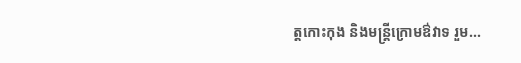ត្តកោះកុង និងមន្រ្តីក្រោមឳវាទ រួម...